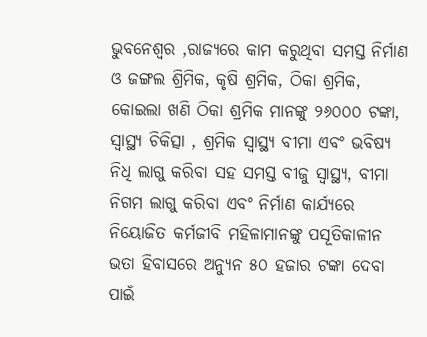ଭୁବନେଶ୍ୱର ,ରାଜ୍ୟରେ କାମ କରୁଥିବା ସମସ୍ତ ନିର୍ମାଣ ଓ ଜଙ୍ଗଲ ଶ୍ରିମିକ, କୃଷି ଶ୍ରମିକ, ଠିକା ଶ୍ରମିକ, କୋଇଲା ଖଣି ଠିକା ଶ୍ରମିକ ମାନଙ୍କୁ ୨୬୦୦୦ ଟଙ୍କା, ସ୍ୱାସ୍ଥ୍ୟ ଚିକିତ୍ସା , ଶ୍ରମିକ ସ୍ୱାସ୍ଥ୍ୟ ବୀମା ଏବଂ ଭବିଷ୍ୟ ନିଧି ଲାଗୁ କରିବା ସହ ସମସ୍ତ ବୀଜୁ ସ୍ୱାସ୍ଥ୍ୟ, ବୀମା ନିଗମ ଲାଗୁ କରିବା ଏବଂ ନିର୍ମାଣ କାର୍ଯ୍ୟରେ ନିୟୋଜିତ କର୍ମଜୀବି ମହିଳାମାନଙ୍କୁ ପସୂତିକାଳୀନ ଭତା ହିବାସରେ ଅନ୍ୟୁନ ୫୦ ହଜାର ଟଙ୍କା ଦେବା ପାଇଁ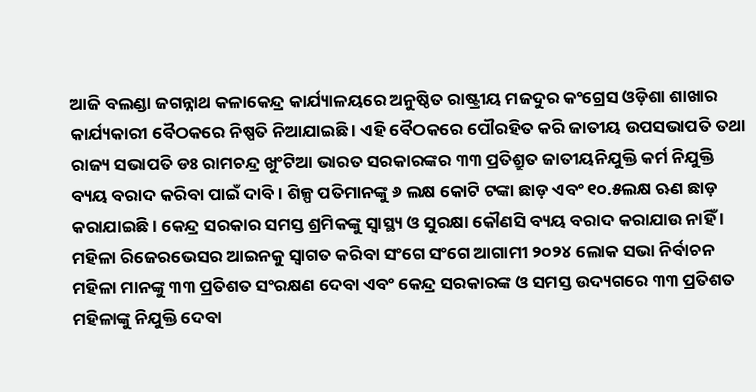ଆଜି ବଲଣ୍ଡା ଜଗନ୍ନାଥ କଳାକେନ୍ଦ୍ର କାର୍ଯ୍ୟାଳୟରେ ଅନୁଷ୍ଠିତ ରାଷ୍ଟ୍ରୀୟ ମଜଦୁର କଂଗ୍ରେସ ଓଡ଼ିଶା ଶାଖାର କାର୍ଯ୍ୟକାରୀ ବୈଠକରେ ନିଷ୍ପତି ନିଆଯାଇଛି । ଏହି ବୈଠକରେ ପୌରହିତ କରି ଜାତୀୟ ଉପସଭାପତି ତଥା ରାଜ୍ୟ ସଭାପତି ଡଃ ରାମଚନ୍ଦ୍ର ଖୁଂଟିଆ ଭାରତ ସରକାରଙ୍କର ୩୩ ପ୍ରତିଶ୍ରୁତ ଜାତୀୟନିଯୁକ୍ତି କର୍ମ ନିଯୁକ୍ତି ବ୍ୟୟ ବରାଦ କରିବା ପାଇଁ ଦାବି । ଶିଳ୍ପ ପତିମାନଙ୍କୁ ୬ ଲକ୍ଷ କୋଟି ଟଙ୍କା ଛାଡ଼ ଏବଂ ୧୦.୫ଲକ୍ଷ ଋଣ ଛାଡ଼ କରାଯାଇଛି । କେନ୍ଦ୍ର ସରକାର ସମସ୍ତ ଶ୍ରମିକଙ୍କୁ ସ୍ୱାସ୍ଥ୍ୟ ଓ ସୁରକ୍ଷା କୌଣସି ବ୍ୟୟ ବରାଦ କରାଯାଉ ନାହିଁ । ମହିଳା ରିଜେରଭେସର ଆଇନକୁ ସ୍ୱାଗତ କରିବା ସଂଗେ ସଂଗେ ଆଗାମୀ ୨୦୨୪ ଲୋକ ସଭା ନିର୍ବାଚନ ମହିଳା ମାନଙ୍କୁ ୩୩ ପ୍ରତିଶତ ସଂରକ୍ଷଣ ଦେବା ଏବଂ କେନ୍ଦ୍ର ସରକାରଙ୍କ ଓ ସମସ୍ତ ଉଦ୍ୟଗରେ ୩୩ ପ୍ରତିଶତ ମହିଳାଙ୍କୁ ନିଯୁକ୍ତି ଦେବା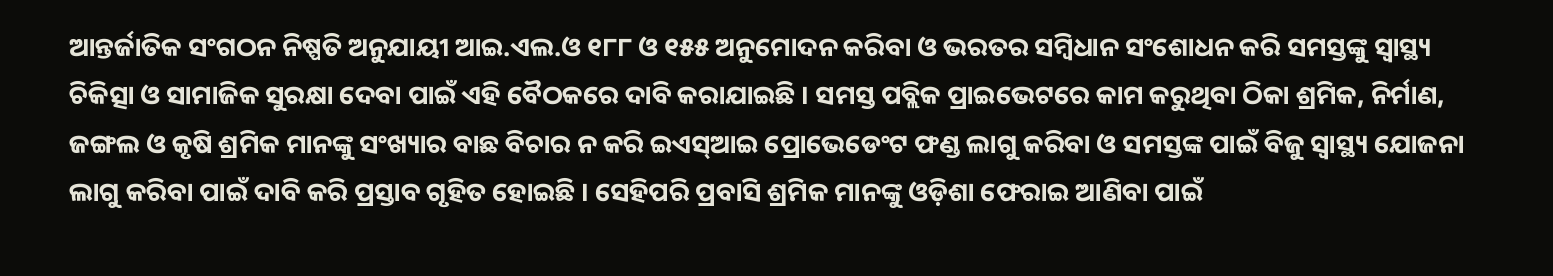ଆନ୍ତର୍ଜାତିକ ସଂଗଠନ ନିଷ୍ପତି ଅନୁଯାୟୀ ଆଇ.ଏଲ.ଓ ୧୮୮ ଓ ୧୫୫ ଅନୁମୋଦନ କରିବା ଓ ଭରତର ସମ୍ବିଧାନ ସଂଶୋଧନ କରି ସମସ୍ତଙ୍କୁ ସ୍ୱାସ୍ଥ୍ୟ ଚିକିତ୍ସା ଓ ସାମାଜିକ ସୁରକ୍ଷା ଦେବା ପାଇଁ ଏହି ବୈଠକରେ ଦାବି କରାଯାଇଛି । ସମସ୍ତ ପବ୍ଲିକ ପ୍ରାଇଭେଟରେ କାମ କରୁଥିବା ଠିକା ଶ୍ରମିକ, ନିର୍ମାଣ, ଜଙ୍ଗଲ ଓ କୃଷି ଶ୍ରମିକ ମାନଙ୍କୁ ସଂଖ୍ୟାର ବାଛ ବିଚାର ନ କରି ଇଏସ୍ଆଇ ପ୍ରୋଭେଡେଂଟ ଫଣ୍ଡ ଲାଗୁ କରିବା ଓ ସମସ୍ତଙ୍କ ପାଇଁ ବିଜୁ ସ୍ୱାସ୍ଥ୍ୟ ଯୋଜନା ଲାଗୁ କରିବା ପାଇଁ ଦାବି କରି ପ୍ରସ୍ତାବ ଗୃହିତ ହୋଇଛି । ସେହିପରି ପ୍ରବାସି ଶ୍ରମିକ ମାନଙ୍କୁ ଓଡ଼ିଶା ଫେରାଇ ଆଣିବା ପାଇଁ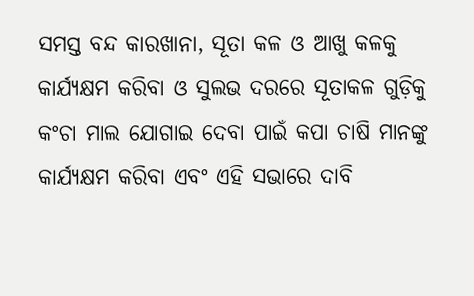ସମସ୍ତ ବନ୍ଦ କାରଖାନା, ସୂତା କଳ ଓ ଆଖୁ କଳକୁ କାର୍ଯ୍ୟକ୍ଷମ କରିବା ଓ ସୁଲଭ ଦରରେ ସୂତାକଳ ଗୁଡ଼ିକୁ କଂଚା ମାଲ ଯୋଗାଇ ଦେବା ପାଇଁ କପା ଚାଷି ମାନଙ୍କୁ କାର୍ଯ୍ୟକ୍ଷମ କରିବା ଏବଂ ଏହି ସଭାରେ ଦାବି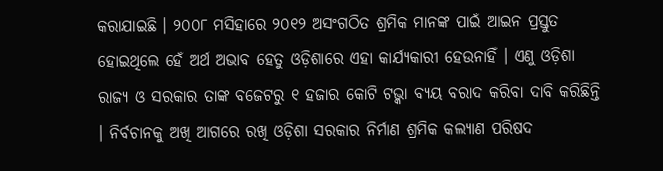କରାଯାଇଛି । ୨୦୦୮ ମସିହାରେ ୨୦୧୨ ଅସଂଗଠିତ ଶ୍ରମିକ ମାନଙ୍କ ପାଇଁ ଆଇନ ପ୍ରସ୍ତୁତ ହୋଇଥିଲେ ହେଁ ଅର୍ଥ ଅଭାବ ହେତୁ ଓଡ଼ିଶାରେ ଏହା କାର୍ଯ୍ୟକାରୀ ହେଉନାହିଁ । ଏଣୁ ଓଡ଼ିଶା ରାଜ୍ୟ ଓ ସରକାର ତାଙ୍କ ବଜେଟରୁ ୧ ହଜାର କୋଟି ଟଭ୍କା ବ୍ୟୟ ବରାଦ କରିବା ଦାବି କରିଛିନ୍ତି । ନିର୍ବଚାନକୁ ଅଖି ଆଗରେ ରଖି ଓଡ଼ିଶା ସରକାର ନିର୍ମାଣ ଶ୍ରମିକ କଲ୍ୟାଣ ପରିଷଦ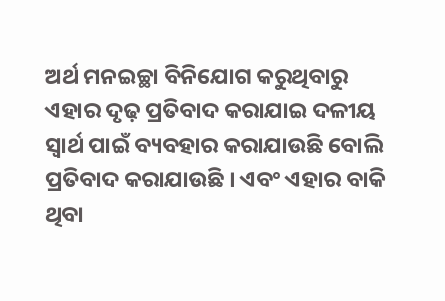ଅର୍ଥ ମନଇଚ୍ଛା ବିନିଯୋଗ କରୁଥିବାରୁ ଏହାର ଦୃଢ଼ ପ୍ରତିବାଦ କରାଯାଇ ଦଳୀୟ ସ୍ୱାର୍ଥ ପାଇଁ ବ୍ୟବହାର କରାଯାଉଛି ବୋଲି ପ୍ରତିବାଦ କରାଯାଉଛି । ଏବଂ ଏହାର ବାକି ଥିବା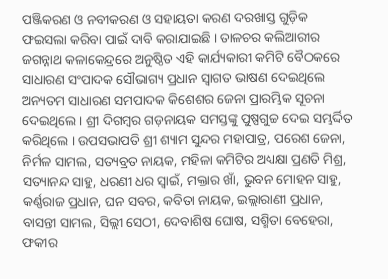ପଞ୍ଜିକରଣ ଓ ନବୀକରଣ ଓ ସହାୟତା କରଣ ଦରଖାସ୍ତ ଗୁଡ଼ିକ ଫଇସଲା କରିବା ପାଇଁ ଦାବି କରାଯାଇଛି । ତାଳଚର କଲିଆରୀର ଜଗନ୍ନାଥ କଳାକେନ୍ଦ୍ରରେ ଅନୁଷ୍ଠିତ ଏହି କାର୍ଯ୍ୟକାରୀ କମିଟି ବୈଠକରେ ସାଧାରଣ ସଂପାଦକ ସୌଭାଗ୍ୟ ପ୍ରଧାନ ସ୍ୱାଗତ ଭାଷଣ ଦେଇଥିଲେ ଅନ୍ୟତମ ସାଧାରଣ ସମପାଦକ କିଶେଶର ଜେନା ପ୍ରାରମ୍ଭିକ ସୂଚନା ଦେଇଥିଲେ । ଶ୍ରୀ ଦିଗମ୍ବର ଗଡ଼ନାୟକ ସମସ୍ତଙ୍କୁ ପୁଷ୍ପଗୁଚ୍ଚ ଦେଇ ସମ୍ଭର୍ଦ୍ଦିତ କରିଥିଲେ । ଉପସଭାପତି ଶ୍ରୀ ଶ୍ୟାମ ସୁନ୍ଦର ମହାପାତ୍ର, ପରେଶ ଜେନା, ନିର୍ମଳ ସାମଲ, ସତ୍ୟବ୍ରତ ନାୟକ, ମହିଳା କମିଟିର ଅଧ୍ୟକ୍ଷା ପ୍ରଣତି ମିଶ୍ର, ସତ୍ୟାନନ୍ଦ ସାହୁ, ଧରଣୀ ଧର ସ୍ୱାଇଁ, ମକ୍ତାର ଖାଁ, ଭୁବନ ମୋହନ ସାହୁ, କର୍ଣ୍ଣରାଜ ପ୍ରଧାନ, ଘନ ସବର, କବିତା ନାୟକ, ଇଲ୍ଲାରାଣୀ ପ୍ରଧାନ, ବାସନ୍ତୀ ସାମଲ, ସିଲ୍ଲୀ ସେଠୀ, ଦେବାଶିଷ ଘୋଷ, ସଶ୍ମିତା ବେହେରା, ଫକୀର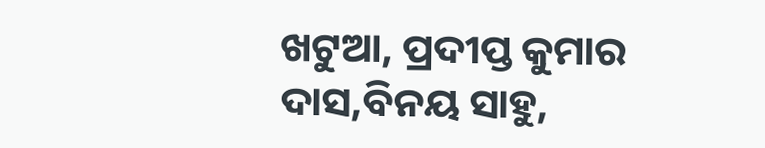ଖଟୁଆ, ପ୍ରଦୀପ୍ତ କୁମାର ଦାସ,ବିନୟ ସାହୁ,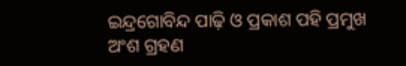ଇନ୍ଦ୍ରଗୋବିନ୍ଦ ପାଢ଼ି ଓ ପ୍ରକାଶ ପହି ପ୍ରମୁଖ ଅଂଶ ଗ୍ରହଣ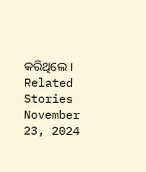କରିଥିଲେ ।
Related Stories
November 23, 2024